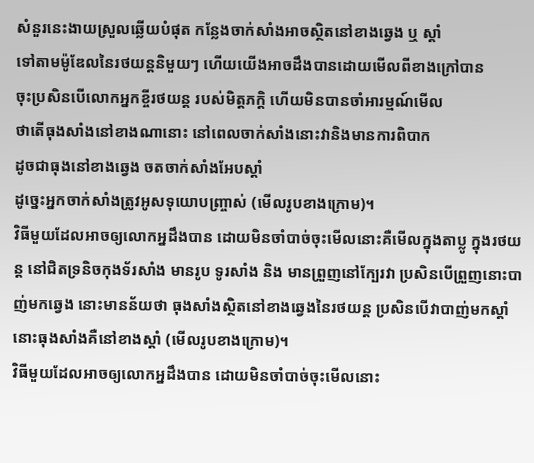សំនួរនេះងាយស្រួលឆ្លើយបំផុត កន្លែងចាក់សាំងអាចស្ថិតនៅខាងឆ្វេង ឬ ស្តាំ
ទៅតាមម៉ូឌែលនៃរថយន្តនិមួយៗ ហើយយើងអាចដឹងបានដោយមើលពីខាងក្រៅបាន
ចុះប្រសិនបើលោកអ្នកខ្ចីរថយន្ត របស់មិត្តភក្តិ ហើយមិនបានចាំអារម្មណ៍មើល
ថាតើធុងសាំងនៅខាងណានោះ នៅពេលចាក់សាំងនោះវានិងមានការពិបាក
ដូចជាធុងនៅខាងឆ្វេង ចតចាក់សាំងអែបស្តាំ
ដូច្នេះអ្នកចាក់សាំងត្រូវអូសទុយោបញ្ច្រាស់ (មើលរូបខាងក្រោម)។
វិធីមួយដែលអាចឲ្យលោកអ្នដឹងបាន ដោយមិនចាំបាច់ចុះមើលនោះគឺមើលក្នុងតាប្លូ ក្នុងរថយន្ត នៅជិតទ្រនិចកុងទ័រសាំង មានរូប ទូរសាំង និង មានព្រួញនៅក្បែរវា ប្រសិនបើព្រួញនោះបាញ់មកឆ្វេង នោះមានន័យថា ធុងសាំងស្ថិតនៅខាងឆ្វេងនៃរថយន្ត ប្រសិនបើវាបាញ់មកស្តាំ នោះធុងសាំងគឺនៅខាងស្តាំ (មើលរូបខាងក្រោម)។
វិធីមួយដែលអាចឲ្យលោកអ្នដឹងបាន ដោយមិនចាំបាច់ចុះមើលនោះ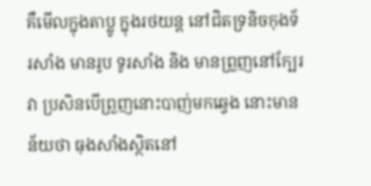គឺមើលក្នុងតាប្លូ ក្នុងរថយន្ត នៅជិតទ្រនិចកុងទ័រសាំង មានរូប ទូរសាំង និង មានព្រួញនៅក្បែរវា ប្រសិនបើព្រួញនោះបាញ់មកឆ្វេង នោះមានន័យថា ធុងសាំងស្ថិតនៅ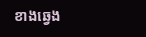ខាងឆ្វេង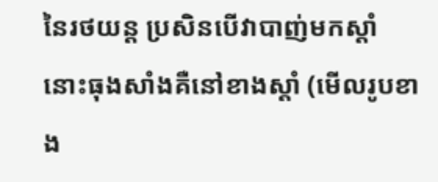នៃរថយន្ត ប្រសិនបើវាបាញ់មកស្តាំ នោះធុងសាំងគឺនៅខាងស្តាំ (មើលរូបខាង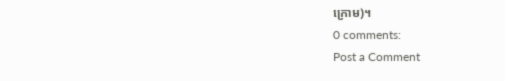ក្រោម)។
0 comments:
Post a Comment